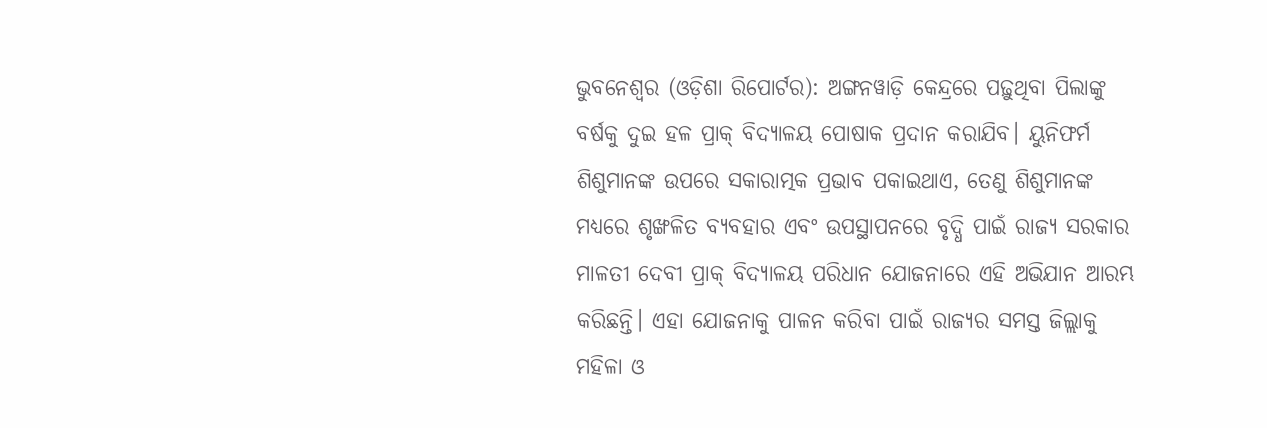ଭୁବନେଶ୍ୱର (ଓଡ଼ିଶା ରିପୋର୍ଟର): ଅଙ୍ଗନୱାଡ଼ି କେନ୍ଦ୍ରରେ ପଢ଼ୁଥିବା ପିଲାଙ୍କୁ ବର୍ଷକୁ ଦୁଇ ହଳ ପ୍ରାକ୍ ବିଦ୍ୟାଳୟ ପୋଷାକ ପ୍ରଦାନ କରାଯିବ। ୟୁନିଫର୍ମ ଶିଶୁମାନଙ୍କ ଉପରେ ସକାରାତ୍ମକ ପ୍ରଭାବ ପକାଇଥାଏ, ତେଣୁ ଶିଶୁମାନଙ୍କ ମଧ୍ୟରେ ଶୃଙ୍ଖଳିତ ବ୍ୟବହାର ଏବଂ ଉପସ୍ଥାପନରେ ବୃଦ୍ଧି ପାଇଁ ରାଜ୍ୟ ସରକାର ମାଳତୀ ଦେବୀ ପ୍ରାକ୍ ବିଦ୍ୟାଳୟ ପରିଧାନ ଯୋଜନାରେ ଏହି ଅଭିଯାନ ଆରମ୍ଭ କରିଛନ୍ତି। ଏହା ଯୋଜନାକୁ ପାଳନ କରିବା ପାଇଁ ରାଜ୍ୟର ସମସ୍ତ ଜିଲ୍ଲାକୁ ମହିଳା ଓ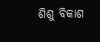ଶିଶୁ ବିକାଶ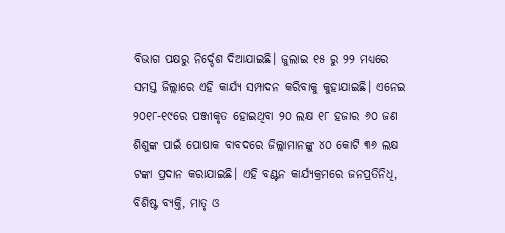ବିଭାଗ ପକ୍ଷରୁ ନିର୍ଦ୍ଦେଶ ଦିଆଯାଇଛି। ଜୁଲାଇ ୧୫ ରୁ ୨୨ ମଧ୍ୟରେ ସମସ୍ତ ଜିଲ୍ଲାରେ ଏହି କାର୍ଯ୍ୟ ସମ୍ପାଦନ କରିବାକୁ କୁହାଯାଇଛି। ଏନେଇ ୨୦୧୮-୧୯ରେ ପଞ୍ଜୀକୃତ ହୋଇଥିବା ୨୦ ଲକ୍ଷ ୧୮ ହଜାର ୬୦ ଜଣ ଶିଶୁଙ୍କ ପାଇଁ ପୋଷାକ ବାବଦରେ ଜିଲ୍ଲାମାନଙ୍କୁ ୪୦ କୋଟି ୩୬ ଲକ୍ଷ ଟଙ୍କା ପ୍ରଦାନ କରାଯାଇଛି। ଏହି ବଣ୍ଟନ କାର୍ଯ୍ୟକ୍ରମରେ ଜନପ୍ରତିନିଧି, ବିଶିଷ୍ଟ ବ୍ୟକ୍ତି, ମାତୃ ଓ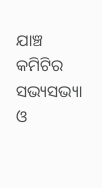ଯାଞ୍ଚ କମିଟିର ସଭ୍ୟସଭ୍ୟା ଓ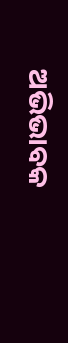ଅଭିଭାବକ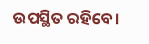ଉପସ୍ଥିତ ରହିବେ।